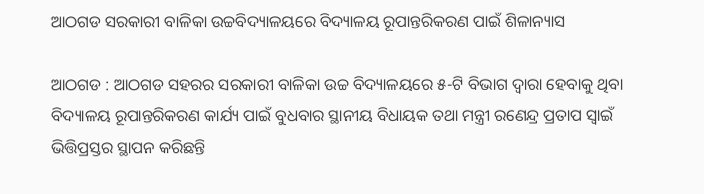ଆଠଗଡ ସରକାରୀ ବାଳିକା ଉଚ୍ଚବିଦ୍ୟାଳୟରେ ବିଦ୍ୟାଳୟ ରୂପାନ୍ତରିକରଣ ପାଇଁ ଶିଳାନ୍ୟାସ

ଆଠଗଡ : ଆଠଗଡ ସହରର ସରକାରୀ ବାଳିକା ଉଚ୍ଚ ବିଦ୍ୟାଳୟରେ ୫-ଟି ବିଭାଗ ଦ୍ୱାରା ହେବାକୁ ଥିବା ବିଦ୍ୟାଳୟ ରୂପାନ୍ତରିକରଣ କାର୍ଯ୍ୟ ପାଇଁ ବୁଧବାର ସ୍ଥାନୀୟ ବିଧାୟକ ତଥା ମନ୍ତ୍ରୀ ରଣେନ୍ଦ୍ର ପ୍ରତାପ ସ୍ୱାଇଁ ଭିତ୍ତିପ୍ରସ୍ତର ସ୍ଥାପନ କରିଛନ୍ତି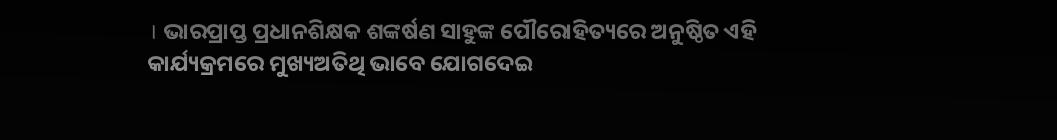। ଭାରପ୍ରାପ୍ତ ପ୍ରଧାନଶିକ୍ଷକ ଶଙ୍କର୍ଷଣ ସାହୁଙ୍କ ପୌରୋହିତ୍ୟରେ ଅନୁଷ୍ଠିତ ଏହି କାର୍ଯ୍ୟକ୍ରମରେ ମୁଖ୍ୟଅତିଥି ଭାବେ ଯୋଗଦେଇ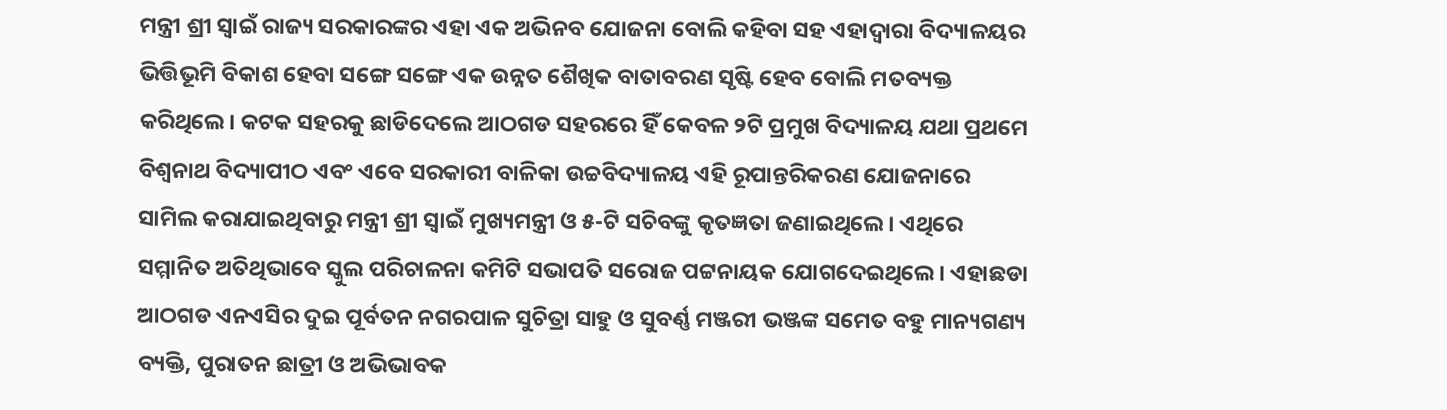ମନ୍ତ୍ରୀ ଶ୍ରୀ ସ୍ୱାଇଁ ରାଜ୍ୟ ସରକାରଙ୍କର ଏହା ଏକ ଅଭିନବ ଯୋଜନା ବୋଲି କହିବା ସହ ଏହାଦ୍ୱାରା ବିଦ୍ୟାଳୟର ଭିତ୍ତିଭୂମି ବିକାଶ ହେବା ସଙ୍ଗେ ସଙ୍ଗେ ଏକ ଉନ୍ନତ ଶୈଖିକ ବାତାବରଣ ସୃଷ୍ଟି ହେବ ବୋଲି ମତବ୍ୟକ୍ତ କରିଥିଲେ। କଟକ ସହରକୁ ଛାଡିଦେଲେ ଆଠଗଡ ସହରରେ ହିଁ କେବଳ ୨ଟି ପ୍ରମୁଖ ବିଦ୍ୟାଳୟ ଯଥା ପ୍ରଥମେ ବିଶ୍ୱନାଥ ବିଦ୍ୟାପୀଠ ଏବଂ ଏବେ ସରକାରୀ ବାଳିକା ଉଚ୍ଚବିଦ୍ୟାଳୟ ଏହି ରୂପାନ୍ତରିକରଣ ଯୋଜନାରେ ସାମିଲ କରାଯାଇଥିବାରୁ ମନ୍ତ୍ରୀ ଶ୍ରୀ ସ୍ୱାଇଁ ମୁଖ୍ୟମନ୍ତ୍ରୀ ଓ ୫-ଟି ସଚିବଙ୍କୁ କୃତଜ୍ଞତା ଜଣାଇଥିଲେ। ଏଥିରେ ସମ୍ମାନିତ ଅତିଥିଭାବେ ସ୍କୁଲ ପରିଚାଳନା କମିଟି ସଭାପତି ସରୋଜ ପଟ୍ଟନାୟକ ଯୋଗଦେଇଥିଲେ । ଏହାଛଡା ଆଠଗଡ ଏନଏସିର ଦୁଇ ପୂର୍ବତନ ନଗରପାଳ ସୁଚିତ୍ରା ସାହୁ ଓ ସୁବର୍ଣ୍ଣ ମଞ୍ଜରୀ ଭଞ୍ଜଙ୍କ ସମେତ ବହୁ ମାନ୍ୟଗଣ୍ୟ ବ୍ୟକ୍ତି, ପୁରାତନ ଛାତ୍ରୀ ଓ ଅଭିଭାବକ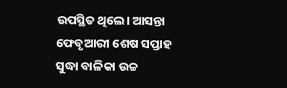ଉପସ୍ଥିତ ଥିଲେ। ଆସନ୍ତା ଫେବୃଆରୀ ଶେଷ ସପ୍ତାହ ସୁଦ୍ଧା ବାଳିକା ଉଚ୍ଚ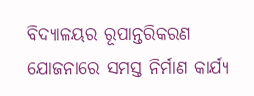ବିଦ୍ୟାଳୟର ରୂପାନ୍ତରିକରଣ ଯୋଜନାରେ ସମସ୍ତ ନିର୍ମାଣ କାର୍ଯ୍ୟ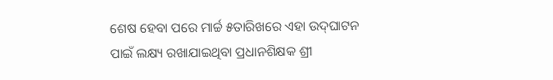ଶେଷ ହେବା ପରେ ମାର୍ଚ୍ଚ ୫ତାରିଖରେ ଏହା ଉଦ୍‍ଘାଟନ ପାଇଁ ଲକ୍ଷ୍ୟ ରଖାଯାଇଥିବା ପ୍ରଧାନଶିକ୍ଷକ ଶ୍ରୀ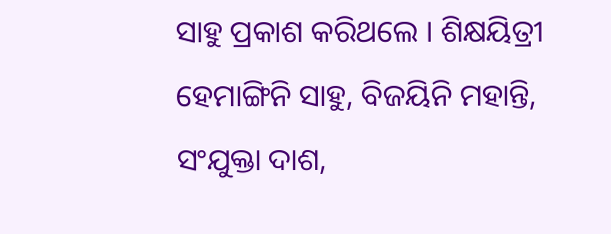ସାହୁ ପ୍ରକାଶ କରିଥଲେ । ଶିକ୍ଷୟିତ୍ରୀ ହେମାଙ୍ଗିନି ସାହୁ, ବିଜୟିନି ମହାନ୍ତି, ସଂଯୁକ୍ତା ଦାଶ,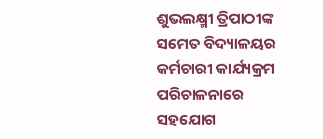ଶୁଭଲକ୍ଷ୍ମୀ ତ୍ରିପାଠୀଙ୍କ ସମେତ ବିଦ୍ୟାଳୟର କର୍ମଚାରୀ କାର୍ଯ୍ୟକ୍ରମ ପରିଚାଳନାରେ ସହଯୋଗ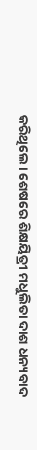କରିଥିଲେ। ଶେଷରେ ଶିକ୍ଷୟିତ୍ରୀ ମଧୁଲିତା ଦାଶ ଧନ୍ୟବାଦ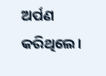ଅର୍ପଣ କରିଥିଲେ।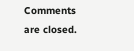Comments are closed.